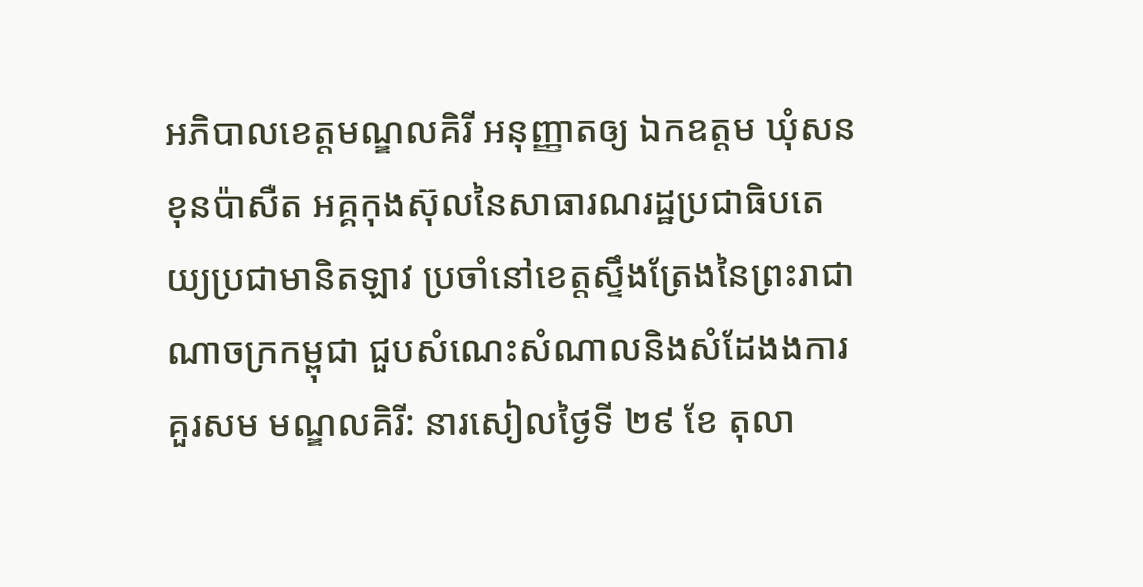អភិបាលខេត្តមណ្ឌលគិរី អនុញ្ញាតឲ្យ ឯកឧត្តម ឃុំសនខុនប៉ាសឺត អគ្គកុងស៊ុលនៃសាធារណរដ្ឋប្រជាធិបតេយ្យប្រជាមានិតឡាវ ប្រចាំនៅខេត្តស្ទឹងត្រែងនៃព្រះរាជាណាចក្រកម្ពុជា ជួបសំណេះសំណាលនិងសំដែងងការគួរសម មណ្ឌលគិរី: នារសៀលថ្ងៃទី ២៩ ខែ តុលា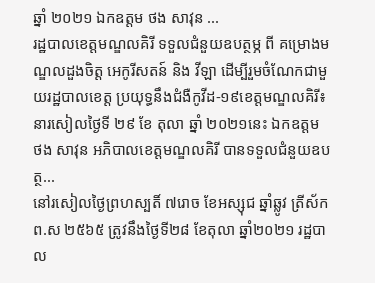ឆ្នាំ ២០២១ ឯកឧត្តម ថង សាវុន ...
រដ្ឋបាលខេត្តមណ្ឌលគិរី ទទួលជំនួយឧបត្ថម្ភ ពី គម្រោងមណ្ឌលដួងចិត្ត អេកូរីសតន៍ និង វីឡា ដើម្បីរួមចំណែកជាមួយរដ្ឋបាលខេត្ត ប្រយុទ្ធនឹងជំងឺកូវីដ-១៩ខេត្តមណ្ឌលគិរី៖ នារសៀលថ្ងៃទី ២៩ ខែ តុលា ឆ្នាំ ២០២១នេះ ឯកឧត្ដម ថង សាវុន អភិបាលខេត្តមណ្ឌលគិរី បានទទួលជំនួយឧបត្ថ...
នៅរសៀលថ្ងៃព្រហស្បតិ៍ ៧រោច ខែអស្សុជ ឆ្នាំឆ្លូវ ត្រីស័ក ព.ស ២៥៦៥ ត្រូវនឹងថ្ងៃទី២៨ ខែតុលា ឆ្នាំ២០២១ រដ្ឋបាល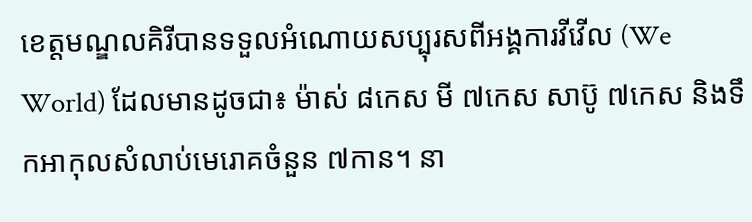ខេត្តមណ្ឌលគិរីបានទទួលអំណោយសប្បុរសពីអង្គការវីវើល (We World) ដែលមានដូចជា៖ ម៉ាស់ ៨កេស មី ៧កេស សាប៊ូ ៧កេស និងទឹកអាកុលសំលាប់មេរោគចំនួន ៧កាន។ នា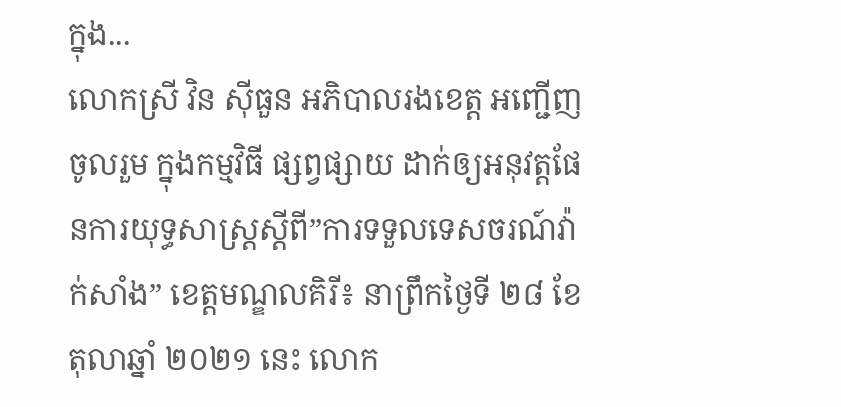ក្នុង...
លោកស្រី វិន ស៊ីធួន អភិបាលរងខេត្ត អញ្ជើញចូលរួម ក្នុងកម្មវិធី ផ្សព្វផ្សាយ ដាក់ឲ្យអនុវត្តផែនការយុទ្ធសាស្ត្រស្តីពី”ការទទួលទេសចរណ៍វ៉ាក់សាំង” ខេត្តមណ្ឌលគិរី៖ នាព្រឹកថ្ងៃទី ២៨ ខែតុលាឆ្នាំ ២០២១ នេះ លោក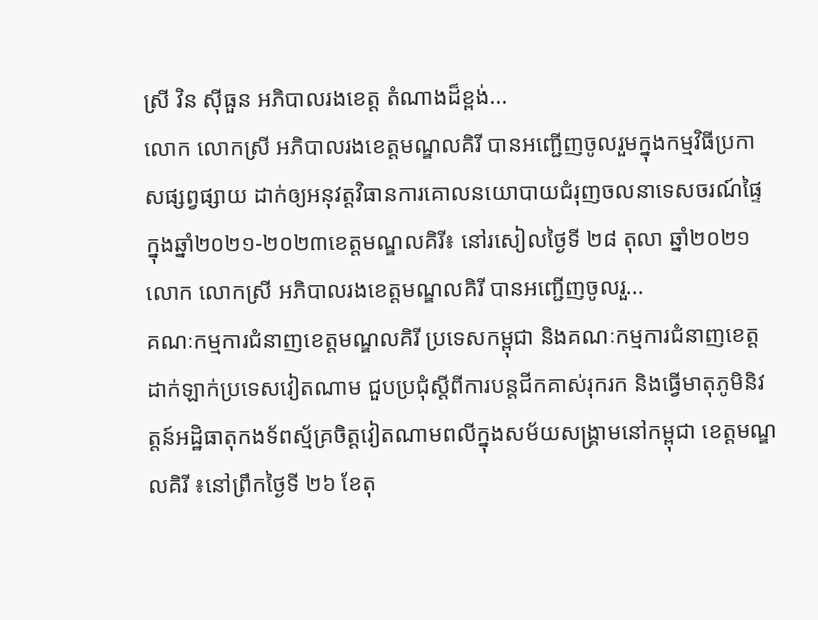ស្រី វិន ស៊ីធួន អភិបាលរងខេត្ត តំណាងដ៏ខ្ពង់...
លោក លោកស្រី អភិបាលរងខេត្តមណ្ឌលគិរី បានអញ្ជើញចូលរួមក្នុងកម្មវិធីប្រកាសផ្សព្វផ្សាយ ដាក់ឲ្យអនុវត្តវិធានការគោលនយោបាយជំរុញចលនាទេសចរណ៍ផ្ទៃក្នុងឆ្នាំ២០២១-២០២៣ខេត្តមណ្ឌលគិរី៖ នៅរសៀលថ្ងៃទី ២៨ តុលា ឆ្នាំ២០២១ លោក លោកស្រី អភិបាលរងខេត្តមណ្ឌលគិរី បានអញ្ជើញចូលរួ...
គណៈកម្មការជំនាញខេត្តមណ្ឌលគិរី ប្រទេសកម្ពុជា និងគណៈកម្មការជំនាញខេត្តដាក់ឡាក់ប្រទេសវៀតណាម ជួបប្រជុំស្ដីពីការបន្តជីកគាស់រុករក និងធ្វើមាតុភូមិនិវត្តន៍អដ្ឋិធាតុកងទ័ពស្ម័គ្រចិត្តវៀតណាមពលីក្នុងសម័យសង្គ្រាមនៅកម្ពុជា ខេត្តមណ្ឌលគិរី ៖នៅព្រឹកថ្ងៃទី ២៦ ខែតុ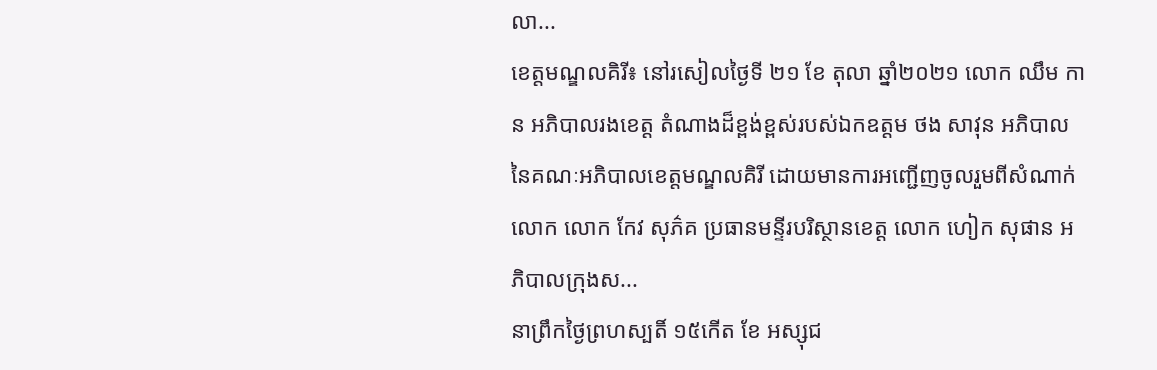លា...
ខេត្តមណ្ឌលគិរី៖ នៅរសៀលថ្ងៃទី ២១ ខែ តុលា ឆ្នាំ២០២១ លោក ឈឹម កាន អភិបាលរងខេត្ត តំណាងដ៏ខ្ពង់ខ្ពស់របស់ឯកឧត្តម ថង សាវុន អភិបាល នៃគណៈអភិបាលខេត្តមណ្ឌលគិរី ដោយមានការអញ្ជើញចូលរួមពីសំណាក់ លោក លោក កែវ សុភ៌គ ប្រធានមន្ទីរបរិស្ថានខេត្ត លោក ហៀក សុផាន អភិបាលក្រុងស...
នាព្រឹកថ្ងៃព្រហស្បតិ៍ ១៥កើត ខែ អស្សុជ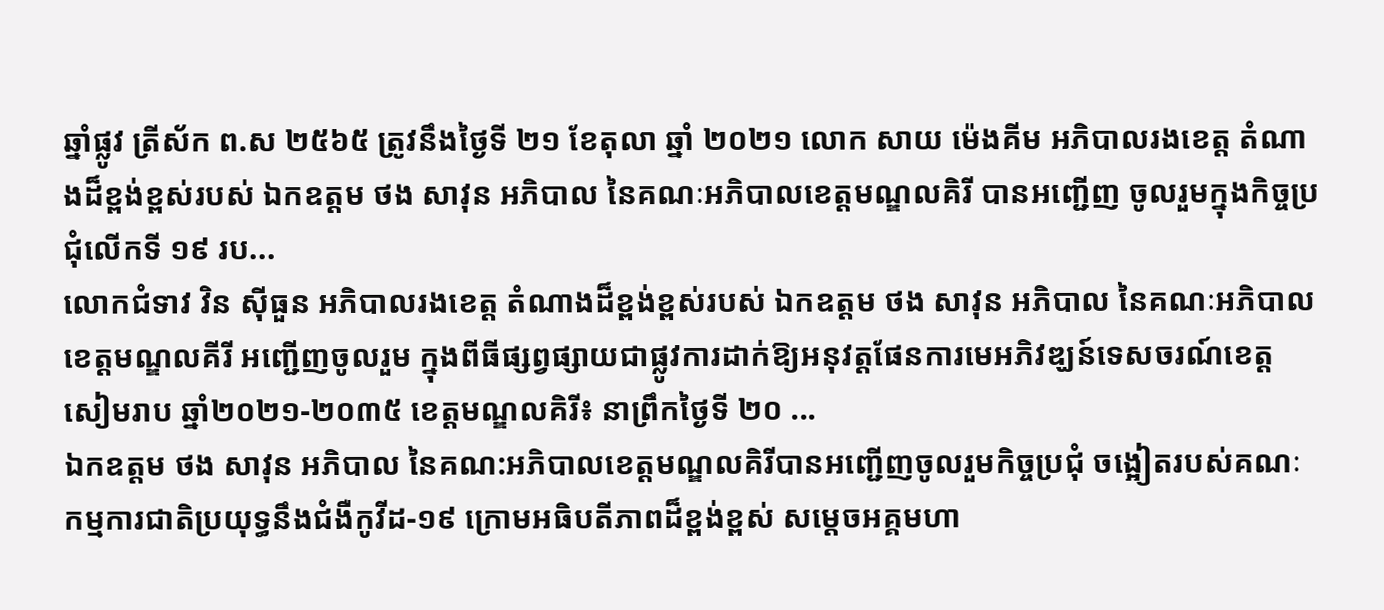ឆ្នាំផ្លូវ ត្រីស័ក ព.ស ២៥៦៥ ត្រូវនឹងថ្ងៃទី ២១ ខែតុលា ឆ្នាំ ២០២១ លោក សាយ ម៉េងគីម អភិបាលរងខេត្ត តំណាងដ៏ខ្ពង់ខ្ពស់របស់ ឯកឧត្តម ថង សាវុន អភិបាល នៃគណៈអភិបាលខេត្តមណ្ឌលគិរី បានអញ្ជើញ ចូលរួមក្នុងកិច្ចប្រជុំលើកទី ១៩ រប...
លោកជំទាវ វិន ស៊ីធួន អភិបាលរងខេត្ត តំណាងដ៏ខ្ពង់ខ្ពស់របស់ ឯកឧត្តម ថង សាវុន អភិបាល នៃគណៈអភិបាលខេត្តមណ្ឌលគីរី អញ្ជើញចូលរួម ក្នុងពីធីផ្សព្វផ្សាយជាផ្លូវការដាក់ឱ្យអនុវត្តផែនការមេអភិវឌ្ឃន៍ទេសចរណ៍ខេត្តសៀមរាប ឆ្នាំ២០២១-២០៣៥ ខេត្តមណ្ឌលគិរី៖ នាព្រឹកថ្ងៃទី ២០ ...
ឯកឧត្តម ថង សាវុន អភិបាល នៃគណ:អភិបាលខេត្តមណ្ឌលគិរីបានអញ្ជើញចូលរួមកិច្ចប្រជុំ ចង្អៀតរបស់គណៈកម្មការជាតិប្រយុទ្ធនឹងជំងឺកូវីដ-១៩ ក្រោមអធិបតីភាពដ៏ខ្ពង់ខ្ពស់ សម្តេចអគ្គមហា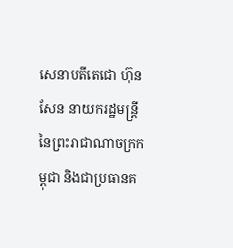សេនាបតីតេជោ ហ៊ុន សែន នាយករដ្ឋមន្រ្តី នៃព្រះរាជាណាចក្រកម្ពុជា និងជាប្រធានគ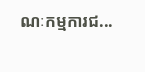ណៈកម្មការជ...